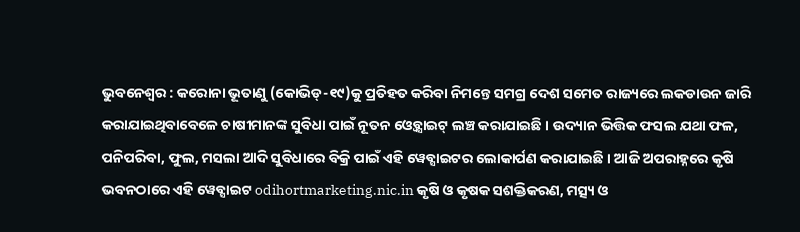ଭୁବନେଶ୍ବର : କରୋନା ଭୂତାଣୁ (କୋଭିଡ୍-୧୯)କୁ ପ୍ରତିହତ କରିବା ନିମନ୍ତେ ସମଗ୍ର ଦେଶ ସମେତ ରାଜ୍ୟରେ ଲକଡାଉନ ଜାରି କରାଯାଇଥିବାବେଳେ ଚାଷୀମାନଙ୍କ ସୁବିଧା ପାଇଁ ନୂତନ ଓ୍ବେବ୍ସାଇଟ୍ ଲଞ୍ଚ କରାଯାଇଛି । ଉଦ୍ୟାନ ଭିତ୍ତିକ ଫସଲ ଯଥା ଫଳ, ପନିପରିବା, ଫୁଲ, ମସଲା ଆଦି ସୁବିଧାରେ ବିକ୍ରି ପାଇଁ ଏହି ୱେବ୍ସାଇଟର ଲୋକାର୍ପଣ କରାଯାଇଛି । ଆଜି ଅପରାହ୍ନରେ କୃଷି ଭବନଠାରେ ଏହି ୱେବ୍ସାଇଟ odihortmarketing.nic.in କୃଷି ଓ କୃଷକ ସଶକ୍ତିକରଣ, ମତ୍ସ୍ୟ ଓ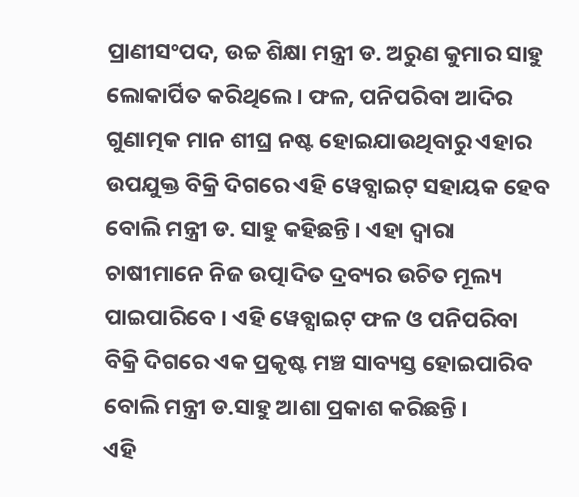ପ୍ରାଣୀସଂପଦ, ଉଚ୍ଚ ଶିକ୍ଷା ମନ୍ତ୍ରୀ ଡ. ଅରୁଣ କୁମାର ସାହୁ ଲୋକାର୍ପିତ କରିଥିଲେ । ଫଳ, ପନିପରିବା ଆଦିର ଗୁଣାତ୍ମକ ମାନ ଶୀଘ୍ର ନଷ୍ଟ ହୋଇଯାଉଥିବାରୁ ଏହାର ଉପଯୁକ୍ତ ବିକ୍ରି ଦିଗରେ ଏହି ୱେବ୍ସାଇଟ୍ ସହାୟକ ହେବ ବୋଲି ମନ୍ତ୍ରୀ ଡ. ସାହୁ କହିଛନ୍ତି । ଏହା ଦ୍ୱାରା ଚାଷୀମାନେ ନିଜ ଉତ୍ପାଦିତ ଦ୍ରବ୍ୟର ଉଚିତ ମୂଲ୍ୟ ପାଇପାରିବେ । ଏହି ୱେବ୍ସାଇଟ୍ ଫଳ ଓ ପନିପରିବା ବିକ୍ରି ଦିଗରେ ଏକ ପ୍ରକୃଷ୍ଟ ମଞ୍ଚ ସାବ୍ୟସ୍ତ ହୋଇପାରିବ ବୋଲି ମନ୍ତ୍ରୀ ଡ.ସାହୁ ଆଶା ପ୍ରକାଶ କରିଛନ୍ତି ।
ଏହି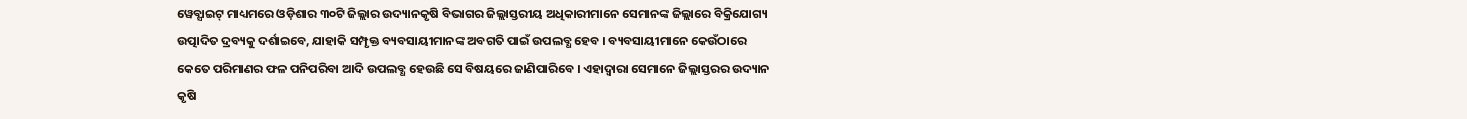ୱେବ୍ସାଇଟ୍ ମାଧ୍ୟମରେ ଓଡ଼ିଶାର ୩୦ଟି ଜିଲ୍ଲାର ଉଦ୍ୟାନକୃଷି ବିଭାଗର ଜିଲ୍ଲାସ୍ତରୀୟ ଅଧିକାରୀମାନେ ସେମାନଙ୍କ ଜିଲ୍ଲାରେ ବିକ୍ରିଯୋଗ୍ୟ ଉତ୍ପାଦିତ ଦ୍ରବ୍ୟକୁ ଦର୍ଶାଇବେ, ଯାହାକି ସମ୍ପୃକ୍ତ ବ୍ୟବସାୟୀମାନଙ୍କ ଅବଗତି ପାଇଁ ଉପଲବ୍ଧ ହେବ । ବ୍ୟବସାୟୀମାନେ କେଉଁଠାରେ କେତେ ପରିମାଣର ଫଳ ପନିପରିବା ଆଦି ଉପଲବ୍ଧ ହେଉଛି ସେ ବିଷୟରେ ଜାଣିପାରିବେ । ଏହାଦ୍ୱାରା ସେମାନେ ଜିଲ୍ଲାସ୍ତରର ଉଦ୍ୟାନ କୃଷି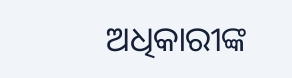ଅଧିକାରୀଙ୍କ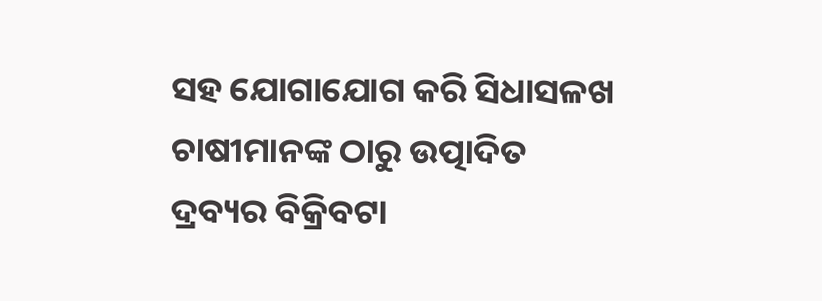ସହ ଯୋଗାଯୋଗ କରି ସିଧାସଳଖ ଚାଷୀମାନଙ୍କ ଠାରୁ ଉତ୍ପାଦିତ ଦ୍ରବ୍ୟର ବିକ୍ରିବଟା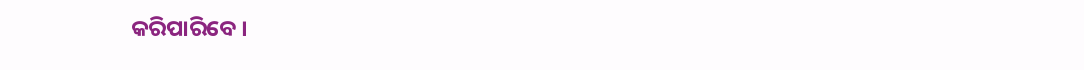କରିପାରିବେ ।